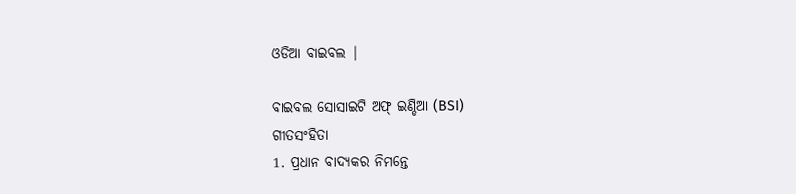ଓଡିଆ ବାଇବଲ |

ବାଇବଲ ସୋସାଇଟି ଅଫ୍ ଇଣ୍ଡିଆ (BSI)
ଗୀତସଂହିତା
1. ପ୍ରଧାନ ବାଦ୍ୟକର ନିମନ୍ତେ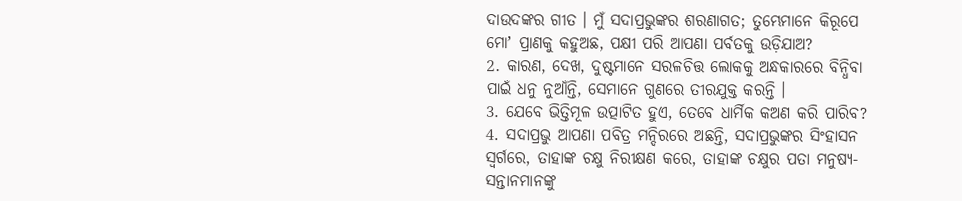ଦାଉଦଙ୍କର ଗୀତ । ମୁଁ ସଦାପ୍ରଭୁଙ୍କର ଶରଣାଗତ; ତୁମ୍ଭେମାନେ କିରୂପେ ମୋʼ ପ୍ରାଣକୁ କହୁଅଛ, ପକ୍ଷୀ ପରି ଆପଣା ପର୍ବତକୁ ଉଡ଼ିଯାଅ?
2. କାରଣ, ଦେଖ, ଦୁଷ୍ଟମାନେ ସରଳଚିତ୍ତ ଲୋକକୁ ଅନ୍ଧକାରରେ ବିନ୍ଧିବା ପାଇଁ ଧନୁ ନୁଆଁନ୍ତି, ସେମାନେ ଗୁଣରେ ତୀରଯୁକ୍ତ କରନ୍ତି ।
3. ଯେବେ ଭିତ୍ତିମୂଳ ଉତ୍ପାଟିତ ହୁଏ, ତେବେ ଧାର୍ମିକ କଅଣ କରି ପାରିବ?
4. ସଦାପ୍ରଭୁ ଆପଣା ପବିତ୍ର ମନ୍ଦିରରେ ଅଛନ୍ତି, ସଦାପ୍ରଭୁଙ୍କର ସିଂହାସନ ସ୍ଵର୍ଗରେ, ତାହାଙ୍କ ଚକ୍ଷୁ ନିରୀକ୍ଷଣ କରେ, ତାହାଙ୍କ ଚକ୍ଷୁର ପତା ମନୁଷ୍ୟ-ସନ୍ତାନମାନଙ୍କୁ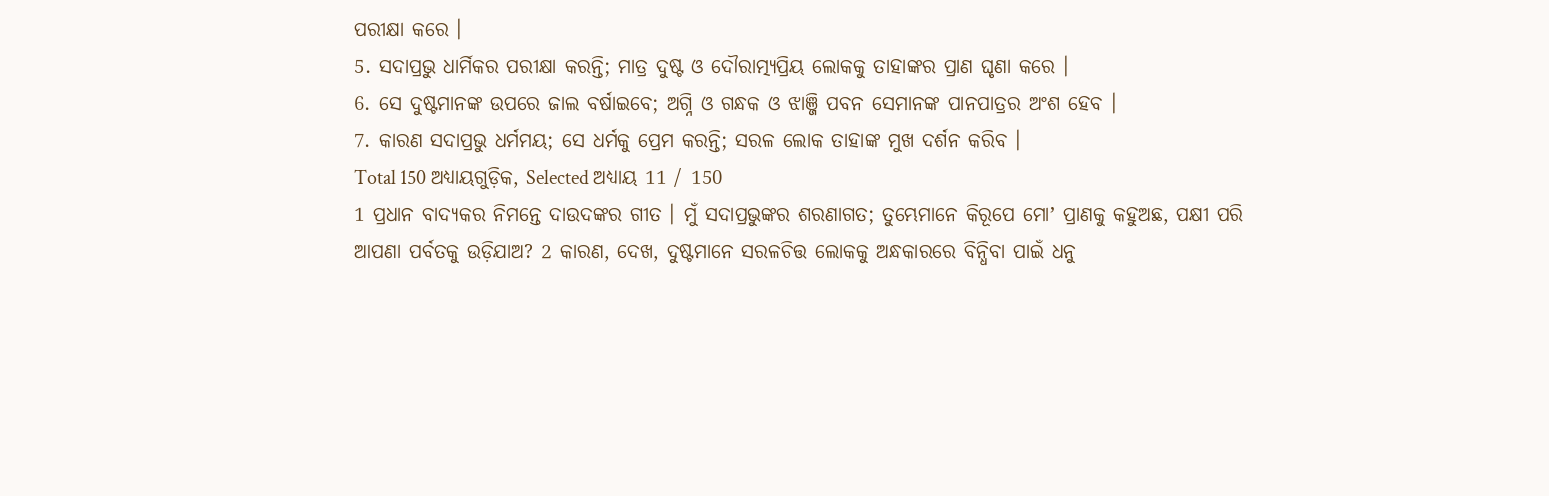ପରୀକ୍ଷା କରେ ।
5. ସଦାପ୍ରଭୁ ଧାର୍ମିକର ପରୀକ୍ଷା କରନ୍ତି; ମାତ୍ର ଦୁଷ୍ଟ ଓ ଦୌରାତ୍ମ୍ୟପ୍ରିୟ ଲୋକକୁ ତାହାଙ୍କର ପ୍ରାଣ ଘୃଣା କରେ ।
6. ସେ ଦୁଷ୍ଟମାନଙ୍କ ଉପରେ ଜାଲ ବର୍ଷାଇବେ; ଅଗ୍ନି ଓ ଗନ୍ଧକ ଓ ଝାଞ୍ଜି ପବନ ସେମାନଙ୍କ ପାନପାତ୍ରର ଅଂଶ ହେବ ।
7. କାରଣ ସଦାପ୍ରଭୁ ଧର୍ମମୟ; ସେ ଧର୍ମକୁ ପ୍ରେମ କରନ୍ତି; ସରଳ ଲୋକ ତାହାଙ୍କ ମୁଖ ଦର୍ଶନ କରିବ ।
Total 150 ଅଧ୍ୟାୟଗୁଡ଼ିକ, Selected ଅଧ୍ୟାୟ 11 / 150
1 ପ୍ରଧାନ ବାଦ୍ୟକର ନିମନ୍ତେ ଦାଉଦଙ୍କର ଗୀତ । ମୁଁ ସଦାପ୍ରଭୁଙ୍କର ଶରଣାଗତ; ତୁମ୍ଭେମାନେ କିରୂପେ ମୋʼ ପ୍ରାଣକୁ କହୁଅଛ, ପକ୍ଷୀ ପରି ଆପଣା ପର୍ବତକୁ ଉଡ଼ିଯାଅ? 2 କାରଣ, ଦେଖ, ଦୁଷ୍ଟମାନେ ସରଳଚିତ୍ତ ଲୋକକୁ ଅନ୍ଧକାରରେ ବିନ୍ଧିବା ପାଇଁ ଧନୁ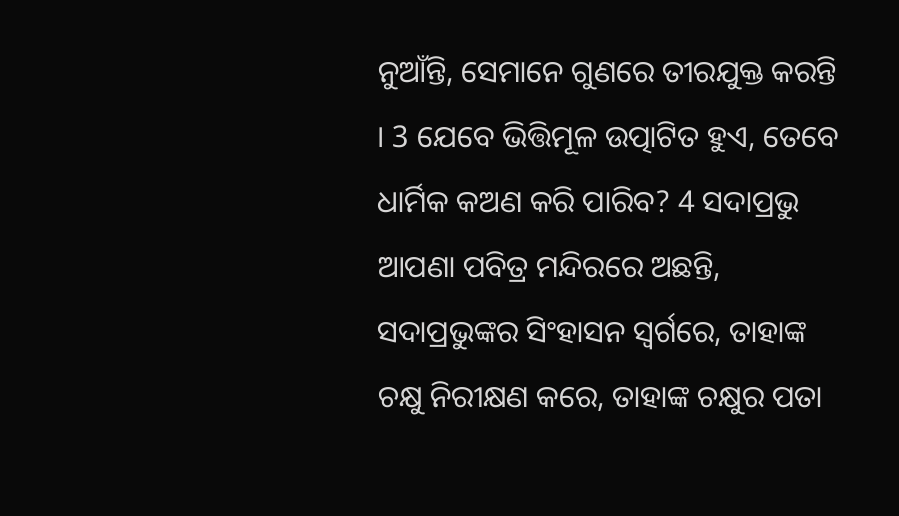ନୁଆଁନ୍ତି, ସେମାନେ ଗୁଣରେ ତୀରଯୁକ୍ତ କରନ୍ତି । 3 ଯେବେ ଭିତ୍ତିମୂଳ ଉତ୍ପାଟିତ ହୁଏ, ତେବେ ଧାର୍ମିକ କଅଣ କରି ପାରିବ? 4 ସଦାପ୍ରଭୁ ଆପଣା ପବିତ୍ର ମନ୍ଦିରରେ ଅଛନ୍ତି, ସଦାପ୍ରଭୁଙ୍କର ସିଂହାସନ ସ୍ଵର୍ଗରେ, ତାହାଙ୍କ ଚକ୍ଷୁ ନିରୀକ୍ଷଣ କରେ, ତାହାଙ୍କ ଚକ୍ଷୁର ପତା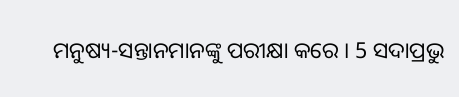ମନୁଷ୍ୟ-ସନ୍ତାନମାନଙ୍କୁ ପରୀକ୍ଷା କରେ । 5 ସଦାପ୍ରଭୁ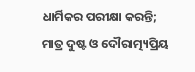ଧାର୍ମିକର ପରୀକ୍ଷା କରନ୍ତି; ମାତ୍ର ଦୁଷ୍ଟ ଓ ଦୌରାତ୍ମ୍ୟପ୍ରିୟ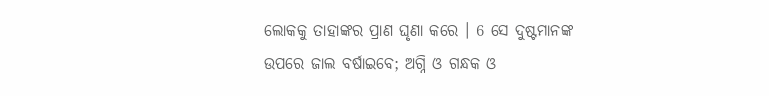ଲୋକକୁ ତାହାଙ୍କର ପ୍ରାଣ ଘୃଣା କରେ । 6 ସେ ଦୁଷ୍ଟମାନଙ୍କ ଉପରେ ଜାଲ ବର୍ଷାଇବେ; ଅଗ୍ନି ଓ ଗନ୍ଧକ ଓ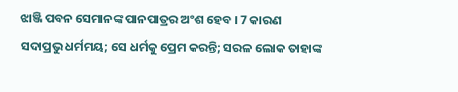ଝାଞ୍ଜି ପବନ ସେମାନଙ୍କ ପାନପାତ୍ରର ଅଂଶ ହେବ । 7 କାରଣ ସଦାପ୍ରଭୁ ଧର୍ମମୟ; ସେ ଧର୍ମକୁ ପ୍ରେମ କରନ୍ତି; ସରଳ ଲୋକ ତାହାଙ୍କ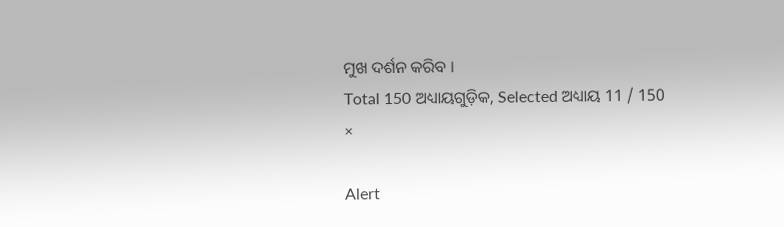ମୁଖ ଦର୍ଶନ କରିବ ।
Total 150 ଅଧ୍ୟାୟଗୁଡ଼ିକ, Selected ଅଧ୍ୟାୟ 11 / 150
×

Alert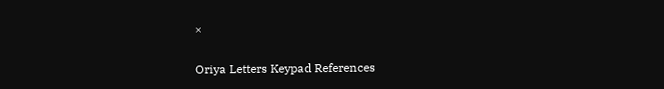×

Oriya Letters Keypad References